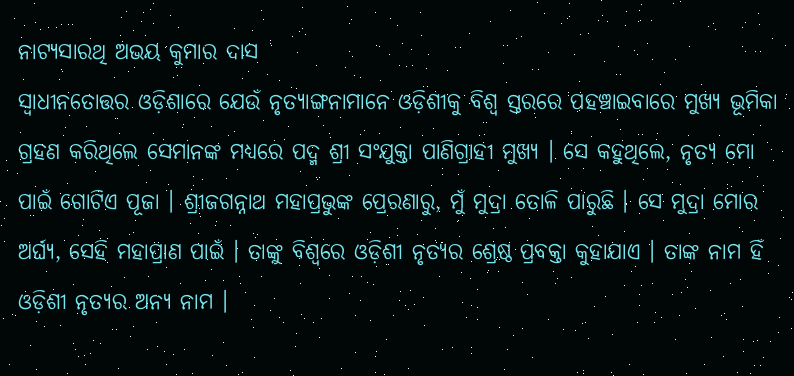ନାଟ୍ୟସାରଥି ଅଭୟ କୁମାର ଦାସ
ସ୍ୱାଧୀନତୋତ୍ତର ଓଡ଼ିଶାରେ ଯେଉଁ ନୃତ୍ୟାଙ୍ଗନାମାନେ ଓଡ଼ିଶୀକୁ ବିଶ୍ୱ ସ୍ତରରେ ପହଞ୍ଚାଇବାରେ ମୁଖ୍ୟ ଭୂମିକା ଗ୍ରହଣ କରିଥିଲେ ସେମାନଙ୍କ ମଧ୍ୟରେ ପଦ୍ମ ଶ୍ରୀ ସଂଯୁକ୍ତା ପାଣିଗ୍ରାହୀ ମୁଖ୍ୟ । ସେ କହୁଥିଲେ, ନୃତ୍ୟ ମୋ ପାଇଁ ଗୋଟିଏ ପୂଜା । ଶ୍ରୀଜଗନ୍ନାଥ ମହାପ୍ରଭୁଙ୍କ ପ୍ରେରଣାରୁ, ମୁଁ ମୁଦ୍ରା ତୋଳି ପାରୁଛି । ସେ ମୁଦ୍ରା ମୋର ଅର୍ଘ୍ୟ, ସେହି ମହାପ୍ରାଣ ପାଇଁ । ତାଙ୍କୁ ବିଶ୍ୱରେ ଓଡ଼ିଶୀ ନୃତ୍ୟର ଶ୍ରେଷ୍ଠ ପ୍ରବକ୍ତା କୁହାଯାଏ । ତାଙ୍କ ନାମ ହିଁ ଓଡ଼ିଶୀ ନୃତ୍ୟର ଅନ୍ୟ ନାମ ।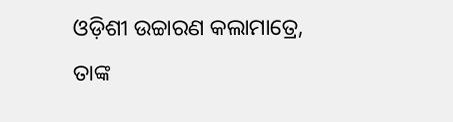ଓଡ଼ିଶୀ ଉଚ୍ଚାରଣ କଲାମାତ୍ରେ, ତାଙ୍କ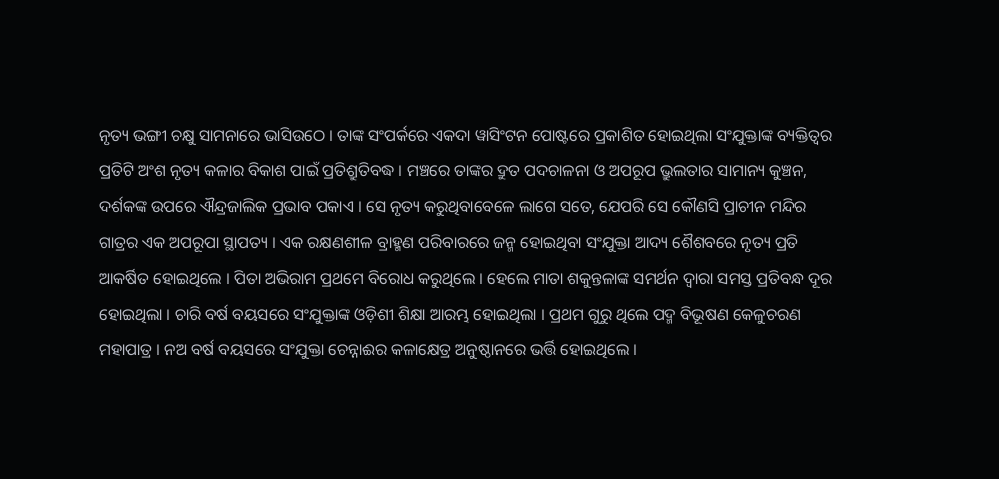ନୃତ୍ୟ ଭଙ୍ଗୀ ଚକ୍ଷୁ ସାମନାରେ ଭାସିଉଠେ । ତାଙ୍କ ସଂପର୍କରେ ଏକଦା ୱାସିଂଟନ ପୋଷ୍ଟରେ ପ୍ରକାଶିତ ହୋଇଥିଲା ସଂଯୁକ୍ତାଙ୍କ ବ୍ୟକ୍ତିତ୍ୱର ପ୍ରତିଟି ଅଂଶ ନୃତ୍ୟ କଳାର ବିକାଶ ପାଇଁ ପ୍ରତିଶ୍ରୁତିବଦ୍ଧ । ମଞ୍ଚରେ ତାଙ୍କର ଦ୍ରୁତ ପଦଚାଳନା ଓ ଅପରୂପ ଭ୍ରୁଲତାର ସାମାନ୍ୟ କୁଞ୍ଚନ, ଦର୍ଶକଙ୍କ ଉପରେ ଐନ୍ଦ୍ରଜାଲିକ ପ୍ରଭାବ ପକାଏ । ସେ ନୃତ୍ୟ କରୁଥିବାବେଳେ ଲାଗେ ସତେ, ଯେପରି ସେ କୌଣସି ପ୍ରାଚୀନ ମନ୍ଦିର ଗାତ୍ରର ଏକ ଅପରୂପା ସ୍ଥାପତ୍ୟ । ଏକ ରକ୍ଷଣଶୀଳ ବ୍ରାହ୍ମଣ ପରିବାରରେ ଜନ୍ମ ହୋଇଥିବା ସଂଯୁକ୍ତା ଆଦ୍ୟ ଶୈଶବରେ ନୃତ୍ୟ ପ୍ରତି ଆକର୍ଷିତ ହୋଇଥିଲେ । ପିତା ଅଭିରାମ ପ୍ରଥମେ ବିରୋଧ କରୁଥିଲେ । ହେଲେ ମାତା ଶକୁନ୍ତଳାଙ୍କ ସମର୍ଥନ ଦ୍ୱାରା ସମସ୍ତ ପ୍ରତିବନ୍ଧ ଦୂର ହୋଇଥିଲା । ଚାରି ବର୍ଷ ବୟସରେ ସଂଯୁକ୍ତାଙ୍କ ଓଡ଼ିଶୀ ଶିକ୍ଷା ଆରମ୍ଭ ହୋଇଥିଲା । ପ୍ରଥମ ଗୁରୁ ଥିଲେ ପଦ୍ମ ବିଭୂଷଣ କେଳୁଚରଣ ମହାପାତ୍ର । ନଅ ବର୍ଷ ବୟସରେ ସଂଯୁକ୍ତା ଚେନ୍ନାଈର କଳାକ୍ଷେତ୍ର ଅନୁଷ୍ଠାନରେ ଭର୍ତ୍ତି ହୋଇଥିଲେ ।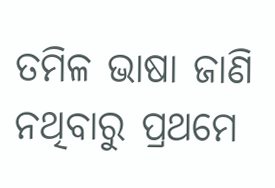ତମିଳ ଭାଷା ଜାଣି ନଥିବାରୁ ପ୍ରଥମେ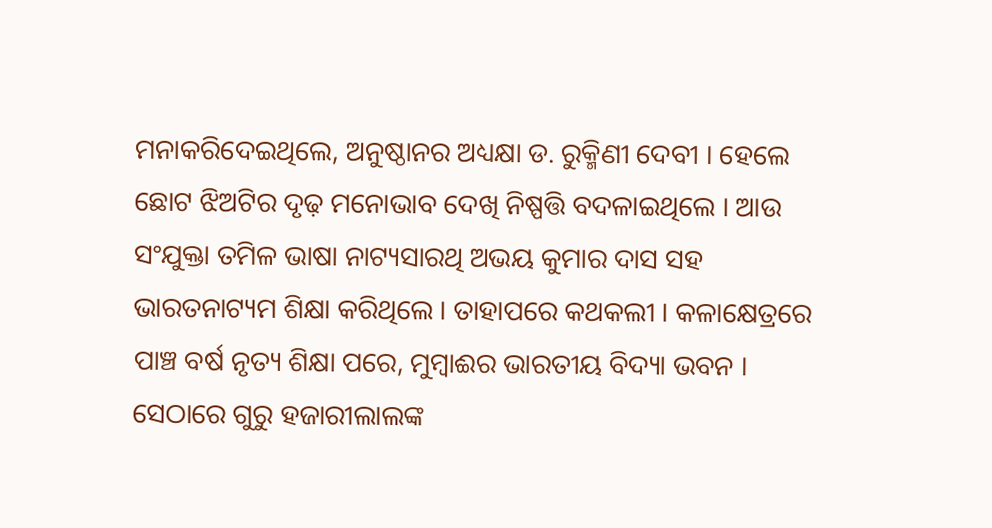ମନାକରିଦେଇଥିଲେ, ଅନୁଷ୍ଠାନର ଅଧ୍ୟକ୍ଷା ଡ. ରୁକ୍ମିଣୀ ଦେବୀ । ହେଲେ ଛୋଟ ଝିଅଟିର ଦୃଢ଼ ମନୋଭାବ ଦେଖି ନିଷ୍ପତ୍ତି ବଦଳାଇଥିଲେ । ଆଉ ସଂଯୁକ୍ତା ତମିଳ ଭାଷା ନାଟ୍ୟସାରଥି ଅଭୟ କୁମାର ଦାସ ସହ ଭାରତନାଟ୍ୟମ ଶିକ୍ଷା କରିଥିଲେ । ତାହାପରେ କଥକଲୀ । କଳାକ୍ଷେତ୍ରରେ ପାଞ୍ଚ ବର୍ଷ ନୃତ୍ୟ ଶିକ୍ଷା ପରେ, ମୁମ୍ବାଈର ଭାରତୀୟ ବିଦ୍ୟା ଭବନ । ସେଠାରେ ଗୁରୁ ହଜାରୀଲାଲଙ୍କ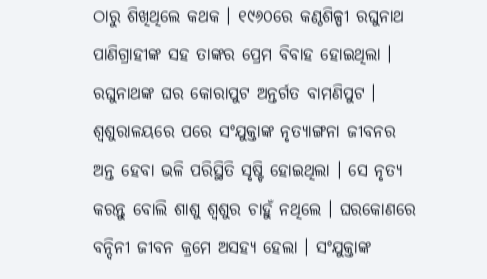ଠାରୁ ଶିଖିଥିଲେ କଥକ । ୧୯୬୦ରେ କଣ୍ଠଶିଳ୍ପୀ ରଘୁନାଥ ପାଣିଗ୍ରାହୀଙ୍କ ସହ ତାଙ୍କର ପ୍ରେମ ବିବାହ ହୋଇଥିଲା । ରଘୁନାଥଙ୍କ ଘର କୋରାପୁଟ ଅନ୍ତର୍ଗତ ବାମଣିପୁଟ । ଶ୍ୱଶୁରାଳୟରେ ପରେ ସଂଯୁକ୍ତାଙ୍କ ନୃତ୍ୟାଙ୍ଗନା ଜୀବନର ଅନ୍ତ ହେବା ଭଳି ପରିସ୍ଥିତି ସୃଷ୍ଟି ହୋଇଥିଲା । ସେ ନୃତ୍ୟ କରନ୍ତୁ ବୋଲି ଶାଶୁ ଶ୍ୱଶୁର ଚାହୁଁ ନଥିଲେ । ଘରକୋଣରେ ବନ୍ଦିନୀ ଜୀବନ କ୍ରମେ ଅସହ୍ୟ ହେଲା । ସଂଯୁକ୍ତାଙ୍କ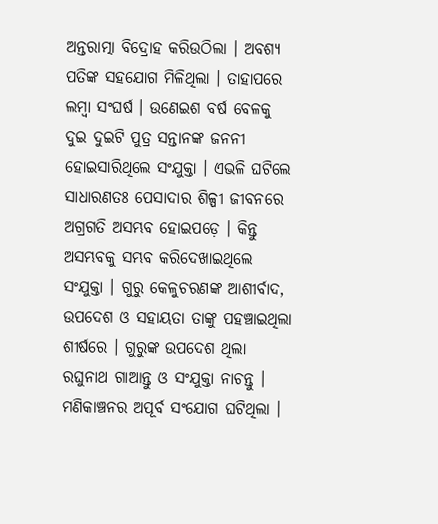ଅନ୍ତରାତ୍ମା ବିଦ୍ରୋହ କରିଉଠିଲା । ଅବଶ୍ୟ ପତିଙ୍କ ସହଯୋଗ ମିଳିଥିଲା । ତାହାପରେ ଲମ୍ବା ସଂଘର୍ଷ । ଉଣେଇଶ ବର୍ଷ ବେଳକୁ ଦୁଇ ଦୁଇଟି ପୁତ୍ର ସନ୍ତାନଙ୍କ ଜନନୀ ହୋଇସାରିଥିଲେ ସଂଯୁକ୍ତା । ଏଭଳି ଘଟିଲେ ସାଧାରଣତଃ ପେସାଦାର ଶିଳ୍ପୀ ଜୀବନରେ ଅଗ୍ରଗତି ଅସମ୍ଭବ ହୋଇପଡ଼େ । କିନ୍ତୁ ଅସମ୍ଭବକୁ ସମ୍ଭବ କରିଦେଖାଇଥିଲେ ସଂଯୁକ୍ତା । ଗୁରୁ କେଳୁଚରଣଙ୍କ ଆଶୀର୍ବାଦ, ଉପଦେଶ ଓ ସହାୟତା ତାଙ୍କୁ ପହଞ୍ଚାଇଥିଲା ଶୀର୍ଷରେ । ଗୁରୁଙ୍କ ଉପଦେଶ ଥିଲା ରଘୁନାଥ ଗାଆନ୍ତୁ ଓ ସଂଯୁକ୍ତା ନାଚନ୍ତୁ । ମଣିକାଞ୍ଚନର ଅପୂର୍ବ ସଂଯୋଗ ଘଟିଥିଲା ।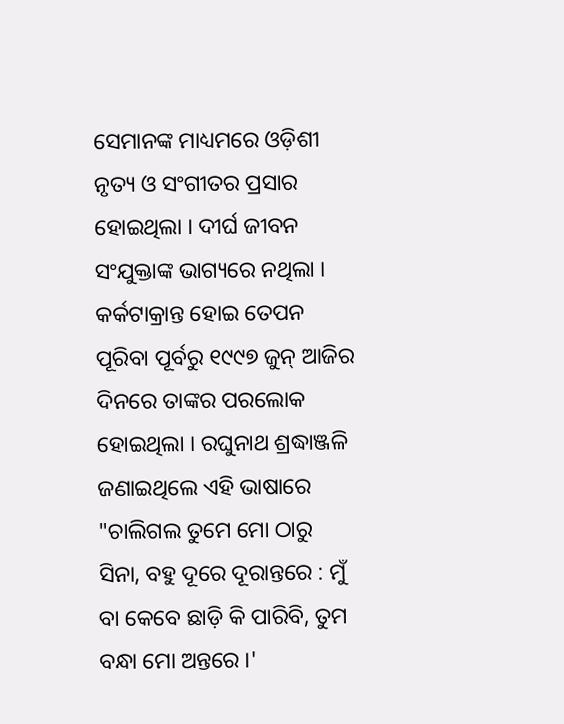ସେମାନଙ୍କ ମାଧ୍ୟମରେ ଓଡ଼ିଶୀ ନୃତ୍ୟ ଓ ସଂଗୀତର ପ୍ରସାର ହୋଇଥିଲା । ଦୀର୍ଘ ଜୀବନ ସଂଯୁକ୍ତାଙ୍କ ଭାଗ୍ୟରେ ନଥିଲା । କର୍କଟାକ୍ରାନ୍ତ ହୋଇ ତେପନ ପୂରିବା ପୂର୍ବରୁ ୧୯୯୭ ଜୁନ୍ ଆଜିର ଦିନରେ ତାଙ୍କର ପରଲୋକ ହୋଇଥିଲା । ରଘୁନାଥ ଶ୍ରଦ୍ଧାଞ୍ଜଳି ଜଣାଇଥିଲେ ଏହି ଭାଷାରେ "ଚାଲିଗଲ ତୁମେ ମୋ ଠାରୁ ସିନା, ବହୁ ଦୂରେ ଦୂରାନ୍ତରେ : ମୁଁ ବା କେବେ ଛାଡ଼ି କି ପାରିବି, ତୁମ ବନ୍ଧା ମୋ ଅନ୍ତରେ ।'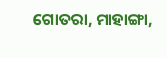ଗୋତରା, ମାହାଙ୍ଗା,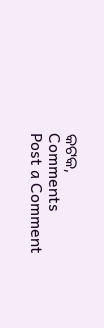କଟକ,
Comments
Post a Comment